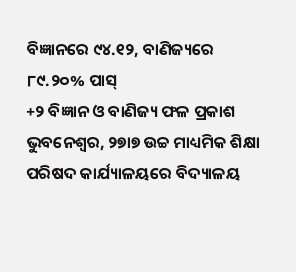ବିଜ୍ଞାନରେ ୯୪.୧୨, ବାଣିଜ୍ୟରେ ୮୯.୨୦% ପାସ୍
+୨ ବିଜ୍ଞାନ ଓ ବାଣିଜ୍ୟ ଫଳ ପ୍ରକାଶ
ଭୁବନେଶ୍ୱର, ୨୭ା୭ ଉଚ୍ଚ ମାଧ୍ୟମିକ ଶିକ୍ଷା ପରିଷଦ କାର୍ଯ୍ୟାଳୟରେ ବିଦ୍ୟାଳୟ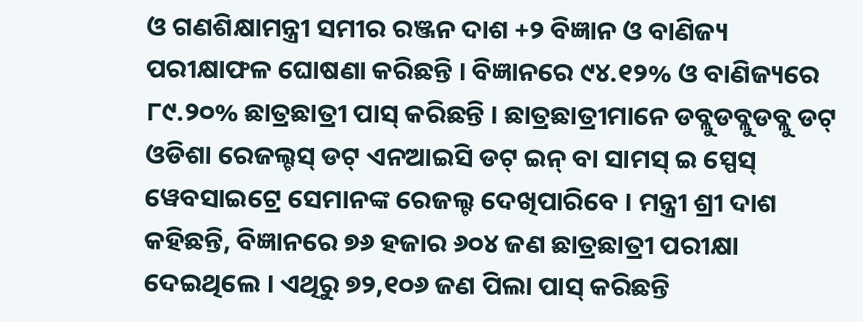ଓ ଗଣଶିକ୍ଷାମନ୍ତ୍ରୀ ସମୀର ରଞ୍ଜନ ଦାଶ +୨ ବିଜ୍ଞାନ ଓ ବାଣିଜ୍ୟ ପରୀକ୍ଷାଫଳ ଘୋଷଣା କରିଛନ୍ତି । ବିଜ୍ଞାନରେ ୯୪.୧୨% ଓ ବାଣିଜ୍ୟରେ ୮୯.୨୦% ଛାତ୍ରଛାତ୍ରୀ ପାସ୍ କରିଛନ୍ତି । ଛାତ୍ରଛାତ୍ରୀମାନେ ଡବ୍ଲୁଡବ୍ଲୁଡବ୍ଲୁ ଡଟ୍ ଓଡିଶା ରେଜଲ୍ଟସ୍ ଡଟ୍ ଏନଆଇସି ଡଟ୍ ଇନ୍ ବା ସାମସ୍ ଇ ସ୍ପେସ୍ ୱେବସାଇଟ୍ରେ ସେମାନଙ୍କ ରେଜଲ୍ଟ ଦେଖିପାରିବେ । ମନ୍ତ୍ରୀ ଶ୍ରୀ ଦାଶ କହିଛନ୍ତି, ବିଜ୍ଞାନରେ ୭୬ ହଜାର ୬୦୪ ଜଣ ଛାତ୍ରଛାତ୍ରୀ ପରୀକ୍ଷା ଦେଇଥିଲେ । ଏଥିରୁ ୭୨,୧୦୬ ଜଣ ପିଲା ପାସ୍ କରିଛନ୍ତି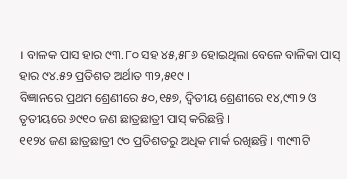। ବାଳକ ପାସ ହାର ୯୩.୮୦ ସହ ୪୫,୫୮୬ ହୋଇଥିଲା ବେଳେ ବାଳିକା ପାସ୍ ହାର ୯୪.୫୨ ପ୍ରତିଶତ ଅର୍ଥାତ ୩୨,୫୧୯ ।
ବିଜ୍ଞାନରେ ପ୍ରଥମ ଶ୍ରେଣୀରେ ୫୦,୧୫୭, ଦ୍ୱିତୀୟ ଶ୍ରେଣୀରେ ୧୪,୯୩୨ ଓ ତୃତୀୟରେ ୬୯୧୦ ଜଣ ଛାତ୍ରଛାତ୍ରୀ ପାସ୍ କରିଛନ୍ତି ।
୧୧୨୪ ଜଣ ଛାତ୍ରଛାତ୍ରୀ ୯୦ ପ୍ରତିଶତରୁ ଅଧିକ ମାର୍କ ରଖିଛନ୍ତି । ୩୯୩ଟି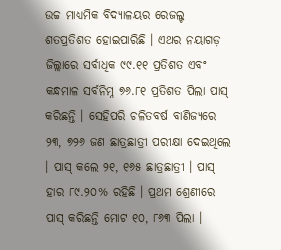ଉଚ୍ଚ ମାଧ୍ୟମିକ ବିଦ୍ୟାଳୟର ରେଜଲ୍ଟ ଶତପ୍ରତିଶତ ହୋଇପାରିଛି । ଏଥର ନୟାଗଡ଼ ଜିଲ୍ଲାରେ ସର୍ବାଧିକ ୯୯.୧୧ ପ୍ରତିଶତ ଏବଂ କନ୍ଧମାଳ ସର୍ବନିମ୍ନ ୭୬.୮୧ ପ୍ରତିଶତ ପିଲା ପାସ୍ କରିଛନ୍ତି । ସେହିପରି ଚଳିତବର୍ଷ ବାଣିଜ୍ୟରେ ୨୩, ୭୨୬ ଜଣ ଛାତ୍ରଛାତ୍ରୀ ପରୀକ୍ଷା ଦେଇଥିଲେ । ପାସ୍ କଲେ ୨୧, ୧୬୫ ଛାତ୍ରଛାତ୍ରୀ । ପାସ୍ ହାର ୮୯.୨୦% ରହିଛି । ପ୍ରଥମ ଶ୍ରେଣୀରେ ପାସ୍ କରିଛନ୍ତି ମୋଟ ୧୦, ୮୬୩ ପିଲା ।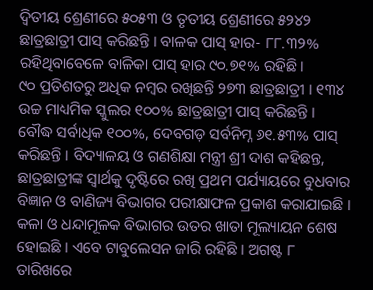ଦ୍ୱିତୀୟ ଶ୍ରେଣୀରେ ୫୦୫୩ ଓ ତୃତୀୟ ଶ୍ରେଣୀରେ ୫୨୪୨ ଛାତ୍ରଛାତ୍ରୀ ପାସ୍ କରିଛନ୍ତି । ବାଳକ ପାସ୍ ହାର- ୮୮.୩୨% ରହିଥିବାବେଳେ ବାଳିକା ପାସ୍ ହାର ୯୦.୭୧% ରହିଛି ।
୯୦ ପ୍ରତିଶତରୁ ଅଧିକ ନମ୍ବର ରଖିଛନ୍ତି ୨୭୩ ଛାତ୍ରଛାତ୍ରୀ । ୧୩୪ ଉଚ୍ଚ ମାଧ୍ୟମିକ ସ୍କୁଲର ୧୦୦% ଛାତ୍ରଛାତ୍ରୀ ପାସ୍ କରିଛନ୍ତି । ବୌଦ୍ଧ ସର୍ବାଧିକ ୧୦୦%, ଦେବଗଡ଼ ସର୍ବନିମ୍ନ ୬୧.୫୩% ପାସ୍ କରିଛନ୍ତି । ବିଦ୍ୟାଳୟ ଓ ଗଣଶିକ୍ଷା ମନ୍ତ୍ରୀ ଶ୍ରୀ ଦାଶ କହିଛନ୍ତ, ଛାତ୍ରଛାତ୍ରୀଙ୍କ ସ୍ୱାର୍ଥକୁ ଦୃଷ୍ଟିରେ ରଖି ପ୍ରଥମ ପର୍ଯ୍ୟାୟରେ ବୁଧବାର ବିଜ୍ଞାନ ଓ ବାଣିଜ୍ୟ ବିଭାଗର ପରୀକ୍ଷାଫଳ ପ୍ରକାଶ କରାଯାଇଛି । କଳା ଓ ଧନ୍ଦାମୂଳକ ବିଭାଗର ଉତର ଖାତା ମୂଲ୍ୟାୟନ ଶେଷ ହୋଇଛି । ଏବେ ଟାବୁଲେସନ ଜାରି ରହିଛି । ଅଗଷ୍ଟ ୮ ତାରିଖରେ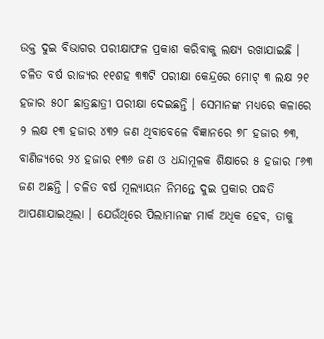ଉକ୍ତ ଦୁଇ ବିଭାଗର ପରୀକ୍ଷାଫଳ ପ୍ରକାଶ କରିବାକୁ ଲକ୍ଷ୍ୟ ରଖାଯାଇଛି ।
ଚଳିତ ବର୍ଷ ରାଜ୍ୟର ୧୧ଶହ ୩୩ଟି ପରୀକ୍ଷା କେନ୍ଦ୍ରରେ ମୋଟ୍ ୩ ଲକ୍ଷ ୨୧ ହଜାର ୫୦୮ ଛାତ୍ରଛାତ୍ରୀ ପରୀକ୍ଷା ଦେଇଛନ୍ତି । ସେମାନଙ୍କ ମଧ୍ୟରେ କଳାରେ ୨ ଲକ୍ଷ ୧୩ ହଜାର ୪୩୨ ଜଣ ଥିବାବେଳେ ବିଜ୍ଞାନରେ ୭୮ ହଜାର ୭୩, ବାଣିଜ୍ୟରେ ୨୪ ହଜାର ୧୩୬ ଜଣ ଓ ଧନ୍ଦାମୂଳକ ଶିକ୍ଷାରେ ୫ ହଜାର ୮୬୩ ଜଣ ଅଛନ୍ତି । ଚଳିତ ବର୍ଷ ମୂଲ୍ୟାୟନ ନିମନ୍ତେ ଦୁଇ ପ୍ରକାର ପଦ୍ଧତି ଆପଣାଯାଇଥିଲା । ଯେଉଁଥିରେ ପିଲାମାନଙ୍କ ମାର୍କ ଅଧିକ ହେବ, ତାକୁ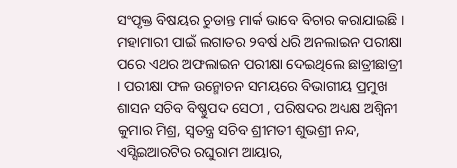ସଂପୃକ୍ତ ବିଷୟର ଚୁଡାନ୍ତ ମାର୍କ ଭାବେ ବିଚାର କରାଯାଇଛି । ମହାମାରୀ ପାଇଁ ଲଗାତର ୨ବର୍ଷ ଧରି ଅନଲାଇନ ପରୀକ୍ଷା ପରେ ଏଥର ଅଫଲାଇନ ପରୀକ୍ଷା ଦେଇଥିଲେ ଛାତ୍ରୀଛାତ୍ରୀ । ପରୀକ୍ଷା ଫଳ ଉନ୍ମୋଚନ ସମୟରେ ବିଭାଗୀୟ ପ୍ରମୁଖ ଶାସନ ସଚିବ ବିଷ୍ଣୁପଦ ସେଠୀ , ପରିଷଦର ଅଧ୍ୟକ୍ଷ ଅଶ୍ୱିନୀ କୁମାର ମିଶ୍ର, ସ୍ୱତନ୍ତ୍ର ସଚିବ ଶ୍ରୀମତୀ ଶୁଭଶ୍ରୀ ନନ୍ଦ, ଏସ୍ସିଇଆରଟିର ରଘୁରାମ ଆୟାର,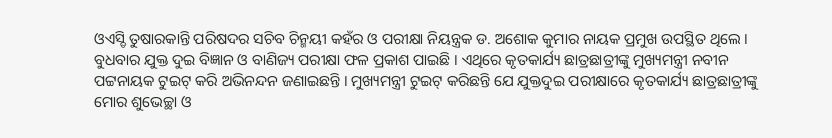ଓଏସ୍ଡି ତୁଷାରକାନ୍ତି ପରିଷଦର ସଚିବ ଚିନ୍ମୟୀ କହଁର ଓ ପରୀକ୍ଷା ନିୟନ୍ତ୍ରକ ଡ. ଅଶୋକ କୁମାର ନାୟକ ପ୍ରମୁଖ ଉପସ୍ଥିତ ଥିଲେ ।
ବୁଧବାର ଯୁକ୍ତ ଦୁଇ ବିଜ୍ଞାନ ଓ ବାଣିଜ୍ୟ ପରୀକ୍ଷା ଫଳ ପ୍ରକାଶ ପାଇଛି । ଏଥିରେ କୃତକାର୍ଯ୍ୟ ଛାତ୍ରଛାତ୍ରୀଙ୍କୁ ମୁଖ୍ୟମନ୍ତ୍ରୀ ନବୀନ ପଟ୍ଟନାୟକ ଟୁଇଟ୍ କରି ଅଭିନନ୍ଦନ ଜଣାଇଛନ୍ତି । ମୁଖ୍ୟମନ୍ତ୍ରୀ ଟୁଇଟ୍ କରିଛନ୍ତି ଯେ ଯୁକ୍ତଦୁଇ ପରୀକ୍ଷାରେ କୃତକାର୍ଯ୍ୟ ଛାତ୍ରଛାତ୍ରୀଙ୍କୁ ମୋର ଶୁଭେଚ୍ଛା ଓ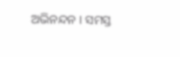ଅଭିନନ୍ଦନ । ସମସ୍ତ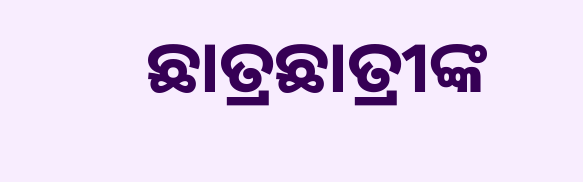ଛାତ୍ରଛାତ୍ରୀଙ୍କ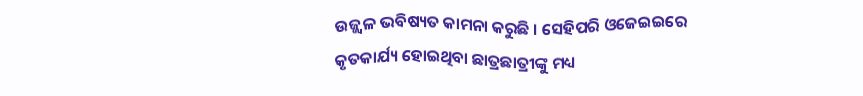ଉଜ୍ଜ୍ୱଳ ଭବିଷ୍ୟତ କାମନା କରୁଛି । ସେହିପରି ଓଜେଇଇରେ କୃତକାର୍ଯ୍ୟ ହୋଇଥିବା ଛାତ୍ରଛାତ୍ରୀଙ୍କୁ ମଧ୍ୟ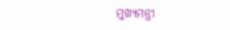ମୁଖ୍ୟମନ୍ତ୍ରୀ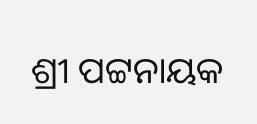ଶ୍ରୀ ପଟ୍ଟନାୟକ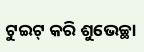ଟୁଇଟ୍ କରି ଶୁଭେଚ୍ଛା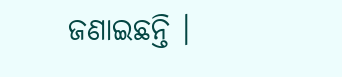ଜଣାଇଛନ୍ତି ।